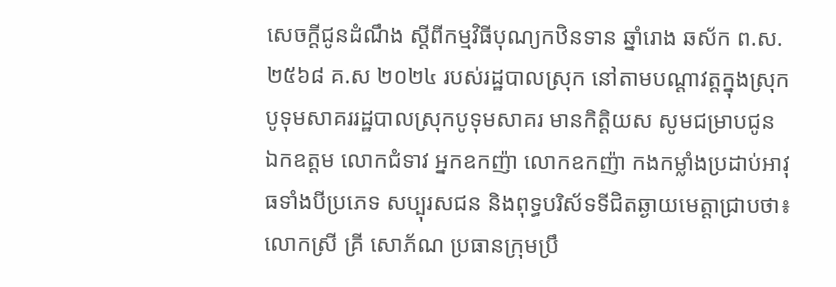សេចក្តីជូនដំណឹង ស្តីពីកម្មវិធីបុណ្យកឋិនទាន ឆ្នាំរោង ឆស័ក ព.ស.២៥៦៨ គ.ស ២០២៤ របស់រដ្ឋបាលស្រុក នៅតាមបណ្តាវត្តក្នុងស្រុកបូទុមសាគររដ្ឋបាលស្រុកបូទុមសាគរ មានកិត្តិយស សូមជម្រាបជូន ឯកឧត្តម លោកជំទាវ អ្នកឧកញ៉ា លោកឧកញ៉ា កងកម្លាំងប្រដាប់អាវុធទាំងបីប្រភេទ សប្បុរសជន និងពុទ្ធបរិស័ទទីជិតឆ្ងាយមេត្តាជ្រាបថា៖ លោកស្រី គ្រី សោភ័ណ ប្រធានក្រុមប្រឹ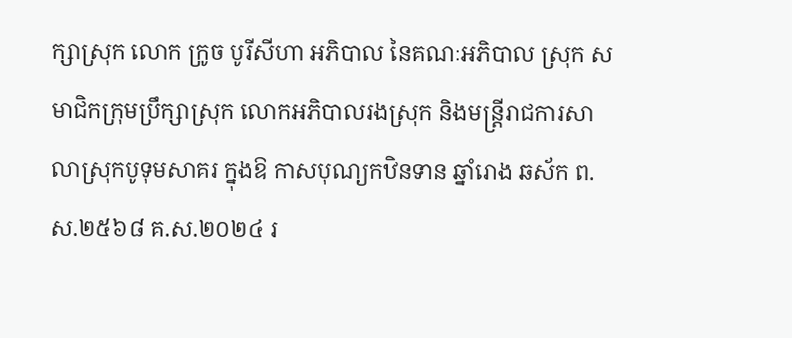ក្សាស្រុក លោក ក្រូច បូរីសីហា អភិបាល នៃគណៈអភិបាល ស្រុក សមាជិកក្រុមប្រឹក្សាស្រុក លោកអភិបាលរងស្រុក និងមន្ត្រីរាជការសាលាស្រុកបូទុមសាគរ ក្នុងឱ កាសបុណ្យកឋិនទាន ឆ្នាំរោង ឆស័ក ព.ស.២៥៦៨ គ.ស.២០២៤ រ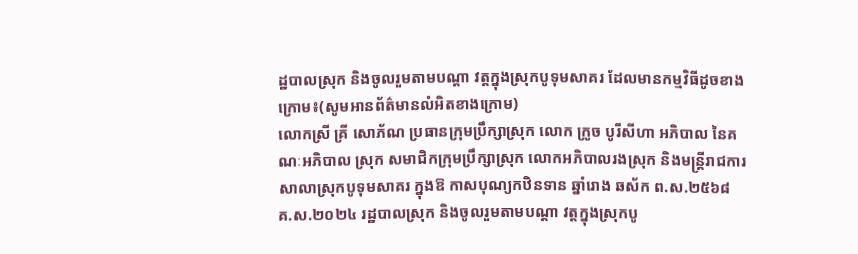ដ្ឋបាលស្រុក និងចូលរួមតាមបណ្តា វត្តក្នុងស្រុកបូទុមសាគរ ដែលមានកម្មវិធីដូចខាងក្រោម៖(សូមអានព័ត៌មានលំអិតខាងក្រោម)
លោកស្រី គ្រី សោភ័ណ ប្រធានក្រុមប្រឹក្សាស្រុក លោក ក្រូច បូរីសីហា អភិបាល នៃគណៈអភិបាល ស្រុក សមាជិកក្រុមប្រឹក្សាស្រុក លោកអភិបាលរងស្រុក និងមន្ត្រីរាជការសាលាស្រុកបូទុមសាគរ ក្នុងឱ កាសបុណ្យកឋិនទាន ឆ្នាំរោង ឆស័ក ព.ស.២៥៦៨ គ.ស.២០២៤ រដ្ឋបាលស្រុក និងចូលរួមតាមបណ្តា វត្តក្នុងស្រុកបូ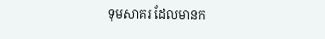ទុមសាគរ ដែលមានក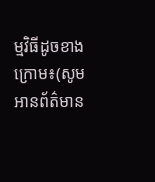ម្មវិធីដូចខាងក្រោម៖(សូមអានព័ត៌មាន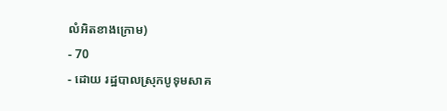លំអិតខាងក្រោម)
- 70
- ដោយ រដ្ឋបាលស្រុកបូទុមសាគ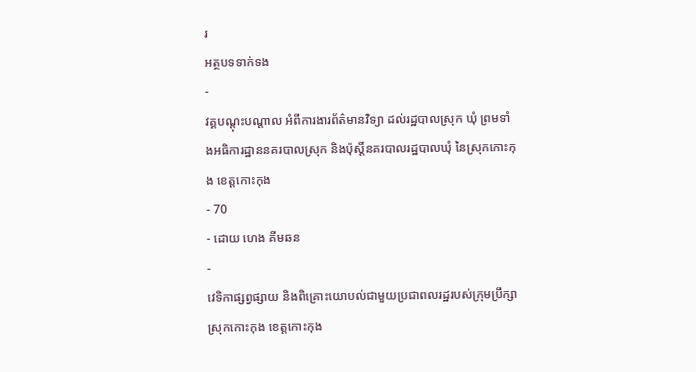រ
អត្ថបទទាក់ទង
-
វគ្គបណ្តុះបណ្តាល អំពីការងារព័ត៌មានវិទ្យា ដល់រដ្ឋបាលស្រុក ឃុំ ព្រមទាំងអធិការដ្ឋាននគរបាលស្រុក និងប៉ុស្តិ៍នគរបាលរដ្ឋបាលឃុំ នៃស្រុកកោះកុង ខេត្តកោះកុង
- 70
- ដោយ ហេង គីមឆន
-
វេទិកាផ្សព្វផ្សាយ និងពិគ្រោះយោបល់ជាមួយប្រជាពលរដ្ឋរបស់ក្រុមប្រឹក្សាស្រុកកោះកុង ខេត្តកោះកុង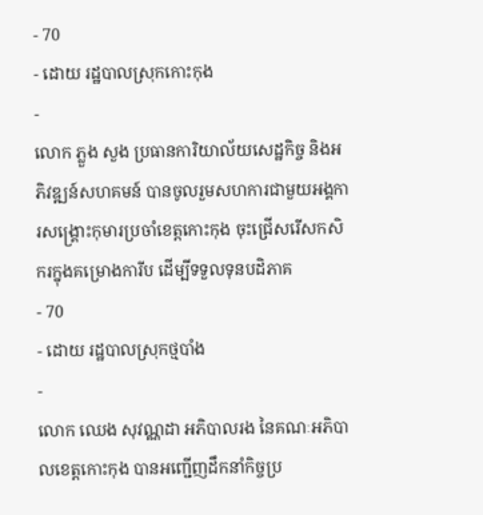- 70
- ដោយ រដ្ឋបាលស្រុកកោះកុង
-
លោក ភ្លួង សួង ប្រធានការិយាល័យសេដ្ឋកិច្ច និងអភិវឌ្ឍន៍សហគមន៍ បានចូលរួមសហការជាមួយអង្គការសង្រ្គោះកុមារប្រចាំខេត្តកោះកុង ចុះជ្រើសរើសកសិករក្នុងគម្រោងការីប ដើម្បីទទួលទុនបដិភាគ
- 70
- ដោយ រដ្ឋបាលស្រុកថ្មបាំង
-
លោក ឈេង សុវណ្ណដា អភិបាលរង នៃគណៈអភិបាលខេត្តកោះកុង បានអញ្ជើញដឹកនាំកិច្ចប្រ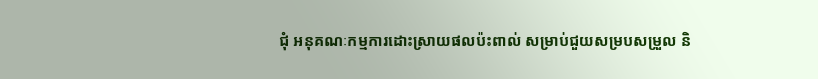ជុំ អនុគណៈកម្មការដោះស្រាយផលប៉ះពាល់ សម្រាប់ជួយសម្របសម្រួល និ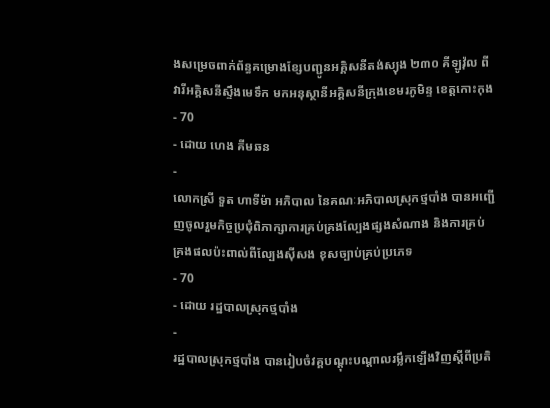ងសម្រេចពាក់ព័ន្ធគម្រោងខ្សែបញ្ជូនអគ្គិសនីតង់ស្យុង ២៣០ គីឡូវ៉ុល ពីវារីអគ្គិសនីស្ទឹងមេទឹក មកអនុស្ថានីអគ្គិសនីក្រុងខេមរភូមិន្ទ ខេត្តកោះកុង
- 70
- ដោយ ហេង គីមឆន
-
លោកស្រី ទួត ហាទីម៉ា អភិបាល នៃគណៈអភិបាលស្រុកថ្មបាំង បានអញ្ជើញចូលរួមកិច្ចប្រជុំពិភាក្សាការគ្រប់គ្រងល្បែងផ្សងសំណាង និងការគ្រប់គ្រងផលប៉ះពាល់ពីល្បែងស៊ីសង ខុសច្បាប់គ្រប់ប្រភេទ
- 70
- ដោយ រដ្ឋបាលស្រុកថ្មបាំង
-
រដ្ឋបាលស្រុកថ្មបាំង បានរៀបចំវគ្គបណ្ដុះបណ្ដាលរម្លឹកឡើងវិញស្ដីពីប្រតិ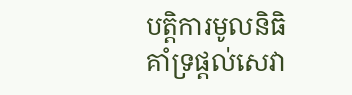បតិ្ដការមូលនិធិគាំទ្រផ្ដល់សេវា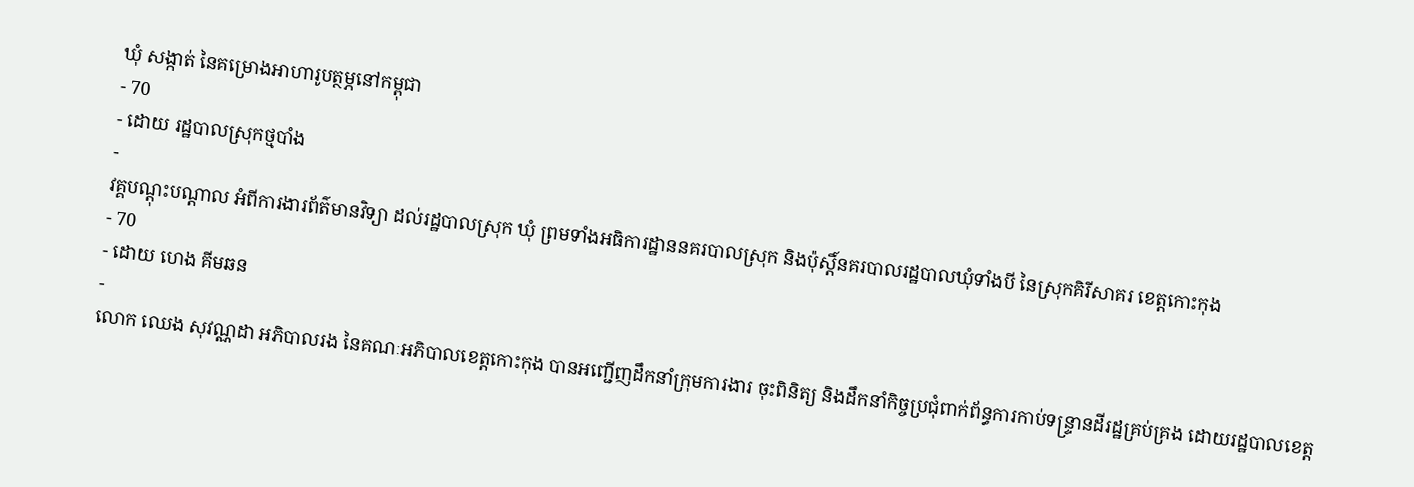ឃុំ សង្កាត់ នៃគម្រោងអាហារូបត្ថម្ភនៅកម្ពុជា
- 70
- ដោយ រដ្ឋបាលស្រុកថ្មបាំង
-
វគ្គបណ្តុះបណ្តាល អំពីការងារព័ត៌មានវិទ្យា ដល់រដ្ឋបាលស្រុក ឃុំ ព្រមទាំងអធិការដ្ឋាននគរបាលស្រុក និងប៉ុស្តិ៍នគរបាលរដ្ឋបាលឃុំទាំងបី នៃស្រុកគិរីសាគរ ខេត្តកោះកុង
- 70
- ដោយ ហេង គីមឆន
-
លោក ឈេង សុវណ្ណដា អភិបាលរង នៃគណៈអភិបាលខេត្តកោះកុង បានអញ្ជើញដឹកនាំក្រុមការងារ ចុះពិនិត្យ និងដឹកនាំកិច្ចប្រជុំពាក់ព័ន្ធការកាប់ទន្ទ្រានដីរដ្ឋគ្រប់គ្រង ដោយរដ្ឋបាលខេត្ត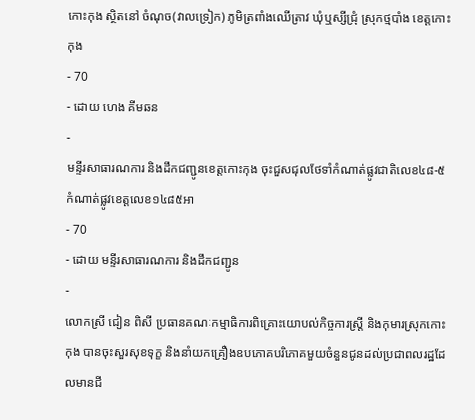កោះកុង ស្ថិតនៅ ចំណុច(វាលទ្រៀក) ភូមិត្រពាំងឈើត្រាវ ឃុំឬស្សីជ្រុំ ស្រុកថ្មបាំង ខេត្តកោះកុង
- 70
- ដោយ ហេង គីមឆន
-
មន្ទីរសាធារណការ និងដឹកជញ្ជូនខេត្តកោះកុង ចុះជួសជុលថែទាំកំណាត់ផ្លូវជាតិលេខ៤៨-៥ កំណាត់ផ្លូវខេត្តលេខ១៤៨៥អា
- 70
- ដោយ មន្ទីរសាធារណការ និងដឹកជញ្ជូន
-
លោកស្រី ជៀន ពិសី ប្រធានគណៈកម្មាធិការពិគ្រោះយោបល់កិច្ចការស្រ្ដី និងកុមារស្រុកកោះកុង បានចុះសួរសុខទុក្ខ និងនាំយកគ្រឿងឧបភោគបរិភោគមួយចំនួនជូនដល់ប្រជាពលរដ្ឋដែលមានជី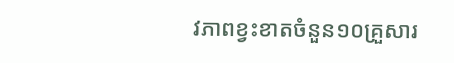វភាពខ្វះខាតចំនួន១០គ្រួសារ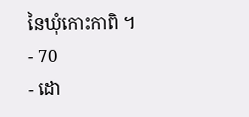នៃឃុំកោះកាពិ ។
- 70
- ដោ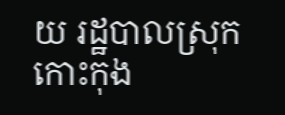យ រដ្ឋបាលស្រុកកោះកុង